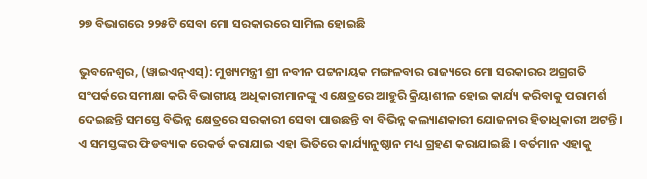୨୭ ବିଭାଗରେ ୨୨୫ଟି ସେବା ମୋ ସରକାରରେ ସାମିଲ ହୋଇଛି

ଭୁବନେଶ୍ୱର, (ୱାଇଏନ୍‍ଏସ୍‍): ମୁଖ୍ୟମନ୍ତ୍ରୀ ଶ୍ରୀ ନବୀନ ପଟ୍ଟନାୟକ ମଙ୍ଗଳବାର ରାଜ୍ୟରେ ମୋ ସରକାରର ଅଗ୍ରଗତି ସଂପର୍କରେ ସମୀକ୍ଷା କରି ବିଭାଗୀୟ ଅଧିକାରୀମାନଙ୍କୁ ଏ କ୍ଷେତ୍ରରେ ଆହୁରି କ୍ରିୟାଶୀଳ ହୋଇ କାର୍ଯ୍ୟ କରିବାକୁ ପରାମର୍ଶ ଦେଇଛନ୍ତି ସମସ୍ତେ ବିଭିନ୍ନ କ୍ଷେତ୍ରରେ ସରକାରୀ ସେବା ପାଉଛନ୍ତି ବା ବିଭିନ୍ନ କଲ୍ୟାଣକାରୀ ଯୋଜନାର ହିତାଧିକାରୀ ଅଟନ୍ତି । ଏ ସମସ୍ତଙ୍କର ଫିଡବ୍ୟାକ ରେକର୍ଡ କରାଯାଇ ଏହା ଭିତିରେ କାର୍ଯ୍ୟାନୁଷ୍ଠାନ ମଧ୍ୟ ଗ୍ରହଣ କରାଯାଇଛି । ବର୍ତମାନ ଏହାକୁ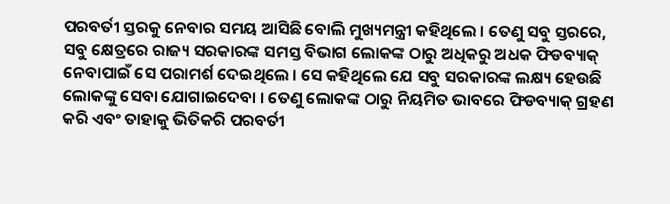ପରବର୍ତୀ ସ୍ତରକୁ ନେବାର ସମୟ ଆସିଛି ବୋଲି ମୁଖ୍ୟମନ୍ତ୍ରୀ କହିଥିଲେ । ତେଣୁ ସବୁ ସ୍ତରରେ, ସବୁ କ୍ଷେତ୍ରରେ ରାଜ୍ୟ ସରକାରଙ୍କ ସମସ୍ତ ବିଭାଗ ଲୋକଙ୍କ ଠାରୁ ଅଧିକରୁ ଅଧକ ଫିଡବ୍ୟାକ୍ ନେବାପାଇଁ ସେ ପରାମର୍ଶ ଦେଇଥିଲେ । ସେ କହିଥିଲେ ଯେ ସବୁ ସରକାରଙ୍କ ଲକ୍ଷ୍ୟ ହେଉଛି ଲୋକଙ୍କୁ ସେବା ଯୋଗାଇଦେବା । ତେଣୁ ଲୋକଙ୍କ ଠାରୁ ନିୟମିତ ଭାବରେ ଫିଡବ୍ୟାକ୍ ଗ୍ରହଣ କରି ଏବଂ ତାହାକୁ ଭିତିକରି ପରବର୍ତୀ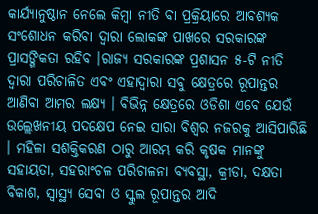କାର୍ଯ୍ୟାନୁଷ୍ଠାନ ନେଲେ କିମ୍ବା ନୀତି ବା ପ୍ରକ୍ରିୟାରେ ଆବଶ୍ୟକ ସଂଶୋଧନ କରିବା ଦ୍ୱାରା ଲୋକଙ୍କ ପାଖରେ ସରକାରଙ୍କ ପ୍ରାସଙ୍ଗିକତା ରହିବ ।ରାଜ୍ୟ ସରକାରଙ୍କ ପ୍ରଶାସନ ୫-ଟି ନୀତି ଦ୍ୱାରା ପରିଚାଳିତ ଏବଂ ଏହାଦ୍ୱାରା ସବୁ କ୍ଷେତ୍ରରେ ରୂପାନ୍ତର ଆଣିବା ଆମର ଲକ୍ଷ୍ୟ । ବିଭିନ୍ନ କ୍ଷେତ୍ରରେ ଓଡିଶା ଏବେ ଯେଉଁ ଉଲ୍ଲେଖନୀୟ ପଦକ୍ଷେପ ନେଇ ସାରା ବିଶ୍ୱର ନଜରକୁ ଆସିପାରିଛି । ମହିଳା ସଶକ୍ତିକରଣ ଠାରୁ ଆରମ୍ଭ କରି କୃଷକ ମାନଙ୍କୁ ସହାୟତା, ସହରାଂଚଳ ପରିଚାଳନା ବ୍ୟବସ୍ଥା, କ୍ରୀଡା, ଦକ୍ଷତା ବିକାଶ, ସ୍ୱାସ୍ଥ୍ୟ ସେବା ଓ ସ୍କୁଲ ରୂପାନ୍ତର ଆଦି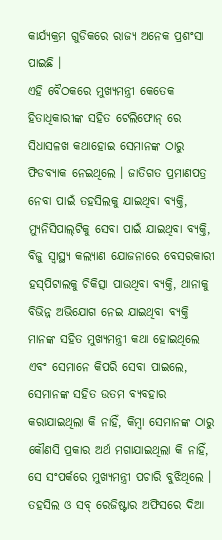କାର୍ଯ୍ୟକ୍ରମ ଗୁଡିକରେ ରାଜ୍ୟ ଅନେକ ପ୍ରଶଂସା ପାଇଛି ।
ଏହି ବୈଠକରେ ମୁଖ୍ୟମନ୍ତ୍ରୀ କେତେକ ହିତାଧିକାରୀଙ୍କ ସହିତ ଟେଲିଫୋନ୍ ରେ ସିଧାସଳଖ କଥାହୋଇ ସେମାନଙ୍କ ଠାରୁ ଫିଡବ୍ୟାକ ନେଇଥିଲେ । ଜାତିଗତ ପ୍ରମାଣପତ୍ର ନେବା ପାଇଁ ତହସିଲକୁ ଯାଇଥିବା ବ୍ୟକ୍ତି, ମ୍ୟୁନିସିପାଲ୍‌ଟିକୁ ସେବା ପାଇଁ ଯାଇଥିବା ବ୍ୟକ୍ତି, ବିଜୁ ସ୍ୱାସ୍ଥ୍ୟ କଲ୍ୟାଣ ଯୋଜନାରେ ବେସରକାରୀ ହସ୍‌ପିଟାଲକୁ ଚିକିତ୍ସା ପାଉଥିବା ବ୍ୟକ୍ତି, ଥାନାକୁ ବିଭିନ୍ନ ଅଭିଯୋଗ ନେଇ ଯାଇଥିବା ବ୍ୟକ୍ତି ମାନଙ୍କ ସହିତ ମୁଖ୍ୟମନ୍ତ୍ରୀ କଥା ହୋଇଥିଲେ ଏବଂ ସେମାନେ କିପରି ସେବା ପାଇଲେ, ସେମାନଙ୍କ ସହିତ ଉତମ ବ୍ୟବହାର କରାଯାଇଥିଲା କି ନାହିଁ, କିମ୍ବା ସେମାନଙ୍କ ଠାରୁ କୌଣସି ପ୍ରକାର ଅର୍ଥ ମଗାଯାଇଥିଲା କି ନାହିଁ, ସେ ସଂପର୍କରେ ମୁଖ୍ୟମନ୍ତ୍ରୀ ପଚାରି ବୁଝିଥିଲେ । ତହସିଲ ଓ ସବ୍ ରେଜିଷ୍ଟାର ଅଫିସରେ ଦିଆ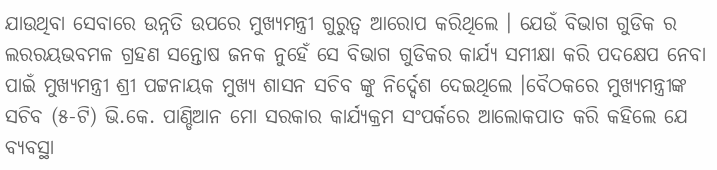ଯାଉଥିବା ସେବାରେ ଉନ୍ନତି ଉପରେ ମୁଖ୍ୟମନ୍ତ୍ରୀ ଗୁରୁତ୍ୱ ଆରୋପ କରିଥିଲେ । ଯେଉଁ ବିଭାଗ ଗୁଡିକ ର ଲରରୟଭବମଳ ଗ୍ରହଣ ସନ୍ତୋଷ ଜନକ ନୁହେଁ ସେ ବିଭାଗ ଗୁଡିକର କାର୍ଯ୍ୟ ସମୀକ୍ଷା କରି ପଦକ୍ଷେପ ନେବା ପାଇଁ ମୁଖ୍ୟମନ୍ତ୍ରୀ ଶ୍ରୀ ପଟ୍ଟନାୟକ ମୁଖ୍ୟ ଶାସନ ସଚିବ ଙ୍କୁ ନିର୍ଦ୍ଦେଶ ଦେଇଥିଲେ ।ବୈଠକରେ ମୁଖ୍ୟମନ୍ତ୍ରୀଙ୍କ ସଚିବ (୫-ଟି) ଭି.କେ. ପାଣ୍ଡିଆନ ମୋ ସରକାର କାର୍ଯ୍ୟକ୍ରମ ସଂପର୍କରେ ଆଲୋକପାତ କରି କହିଲେ ଯେ ବ୍ୟବସ୍ଥା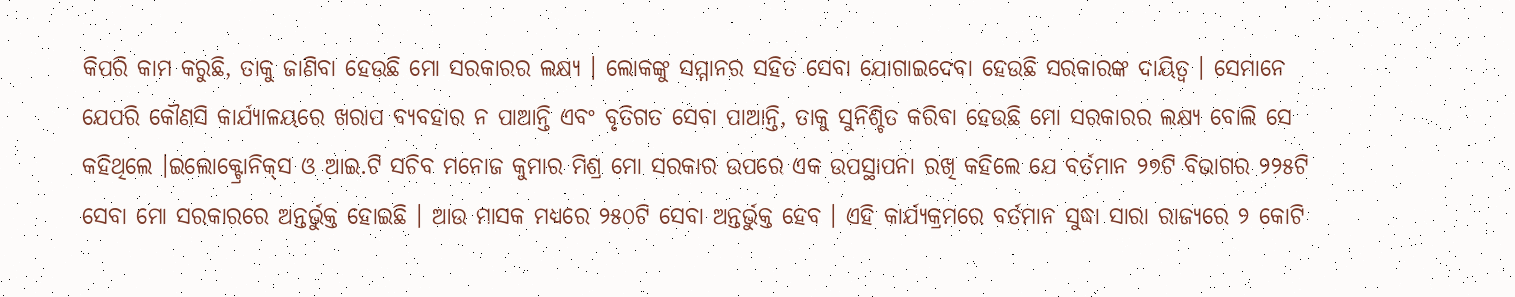କିପରି କାମ କରୁଛି, ତାକୁ ଜାଣିବା ହେଉଛି ମୋ ସରକାରର ଲକ୍ଷ୍ୟ । ଲୋକଙ୍କୁ ସମ୍ମାନର ସହିତ ସେବା ଯୋଗାଇଦେବା ହେଉଛି ସରକାରଙ୍କ ଦାୟିତ୍ୱ । ସେମାନେ ଯେପରି କୌଣସି କାର୍ଯ୍ୟାଳୟରେ ଖରାପ ବ୍ୟବହାର ନ ପାଆନ୍ତି ଏବଂ ବୃତିଗତ ସେବା ପାଆନ୍ତି, ତାକୁ ସୁନିଶ୍ଚିତ କରିବା ହେଉଛି ମୋ ସରକାରର ଲକ୍ଷ୍ୟ ବୋଲି ସେ କହିଥିଲେ ।ଇଲୋକ୍ଟ୍ରୋନିକ୍‌ସ ଓ ଆଇ.ଟି ସଚିବ ମନୋଜ କୁମାର ମିଶ୍ର ମୋ ସରକାର ଉପରେ ଏକ ଉପସ୍ଥାପନା ରଖି କହିଲେ ଯେ ବର୍ତମାନ ୨୭ଟି ବିଭାଗର ୨୨୫ଟି ସେବା ମୋ ସରକାରରେ ଅନ୍ତର୍ଭୁକ୍ତ ହୋଇଛି । ଆଉ ମାସକ ମଧ୍ୟରେ ୨୫୦ଟି ସେବା ଅନ୍ତର୍ଭୁକ୍ତ ହେବ । ଏହି କାର୍ଯ୍ୟକ୍ରମରେ ବର୍ତମାନ ସୁଦ୍ଧା ସାରା ରାଜ୍ୟରେ ୨ କୋଟି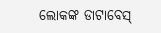ଲୋକଙ୍କ ଡାଟାବେସ୍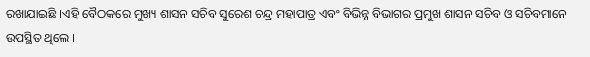ରଖାଯାଇଛି ।ଏହି ବୈଠକରେ ମୁଖ୍ୟ ଶାସନ ସଚିବ ସୁରେଶ ଚନ୍ଦ୍ର ମହାପାତ୍ର ଏବଂ ବିଭିନ୍ନ ବିଭାଗର ପ୍ରମୁଖ ଶାସନ ସଚିବ ଓ ସଚିବମାନେ ଉପସ୍ଥିତ ଥିଲେ ।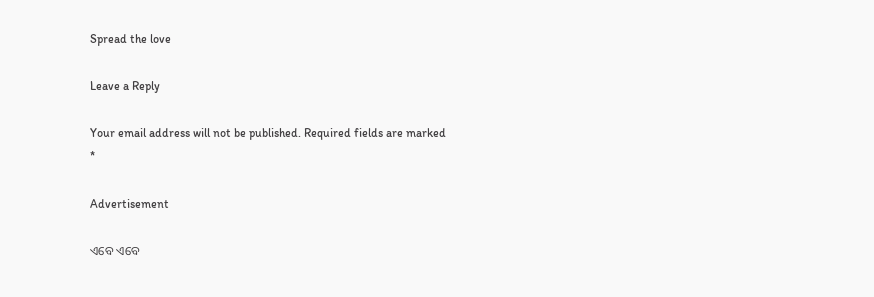Spread the love

Leave a Reply

Your email address will not be published. Required fields are marked *

Advertisement

ଏବେ ଏବେ